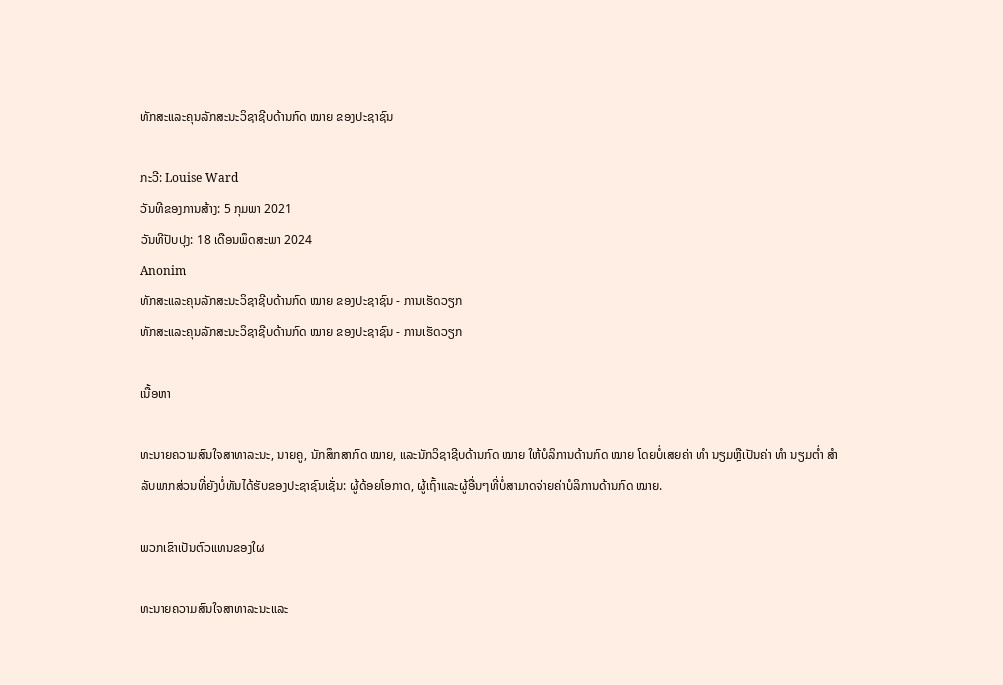ທັກສະແລະຄຸນລັກສະນະວິຊາຊີບດ້ານກົດ ໝາຍ ຂອງປະຊາຊົນ

ກະວີ: Louise Ward
ວັນທີຂອງການສ້າງ: 5 ກຸມພາ 2021
ວັນທີປັບປຸງ: 18 ເດືອນພຶດສະພາ 2024
Anonim
ທັກສະແລະຄຸນລັກສະນະວິຊາຊີບດ້ານກົດ ໝາຍ ຂອງປະຊາຊົນ - ການເຮັດວຽກ
ທັກສະແລະຄຸນລັກສະນະວິຊາຊີບດ້ານກົດ ໝາຍ ຂອງປະຊາຊົນ - ການເຮັດວຽກ

ເນື້ອຫາ

ທະນາຍຄວາມສົນໃຈສາທາລະນະ, ນາຍຄູ, ນັກສຶກສາກົດ ໝາຍ, ແລະນັກວິຊາຊີບດ້ານກົດ ໝາຍ ໃຫ້ບໍລິການດ້ານກົດ ໝາຍ ໂດຍບໍ່ເສຍຄ່າ ທຳ ນຽມຫຼືເປັນຄ່າ ທຳ ນຽມຕໍ່າ ສຳ ລັບພາກສ່ວນທີ່ຍັງບໍ່ທັນໄດ້ຮັບຂອງປະຊາຊົນເຊັ່ນ: ຜູ້ດ້ອຍໂອກາດ, ຜູ້ເຖົ້າແລະຜູ້ອື່ນໆທີ່ບໍ່ສາມາດຈ່າຍຄ່າບໍລິການດ້ານກົດ ໝາຍ.

ພວກເຂົາເປັນຕົວແທນຂອງໃຜ

ທະນາຍຄວາມສົນໃຈສາທາລະນະແລະ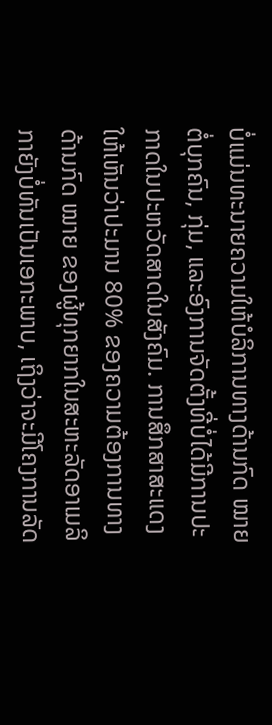ບໍ່ແມ່ນທະນາຍຄວາມໃຫ້ບໍລິການທາງດ້ານກົດ ໝາຍ ຕໍ່ບຸກຄົນ, ກຸ່ມ, ແລະອົງການຈັດຕັ້ງທີ່ບໍ່ໄດ້ມີການປະກາດໃນປະຫວັດສາດໃນສັງຄົມ. ການສຶກສາສະແດງໃຫ້ເຫັນວ່າປະມານ 80% ຂອງຄວາມຕ້ອງການທາງດ້ານກົດ ໝາຍ ຂອງຜູ້ທຸກຍາກໃນສະຫະລັດອາເມລິກາຍັງບໍ່ທັນເປັນເອກະພາບ, ເຖິງວ່າຈະມີໂຄງການລັດ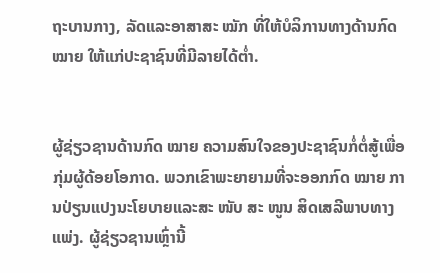ຖະບານກາງ, ລັດແລະອາສາສະ ໝັກ ທີ່ໃຫ້ບໍລິການທາງດ້ານກົດ ໝາຍ ໃຫ້ແກ່ປະຊາຊົນທີ່ມີລາຍໄດ້ຕໍ່າ.


ຜູ້ຊ່ຽວຊານດ້ານກົດ ໝາຍ ຄວາມສົນໃຈຂອງປະຊາຊົນກໍ່ຕໍ່ສູ້ເພື່ອກຸ່ມຜູ້ດ້ອຍໂອກາດ. ພວກເຂົາພະຍາຍາມທີ່ຈະອອກກົດ ໝາຍ ການປ່ຽນແປງນະໂຍບາຍແລະສະ ໜັບ ສະ ໜູນ ສິດເສລີພາບທາງແພ່ງ. ຜູ້ຊ່ຽວຊານເຫຼົ່ານີ້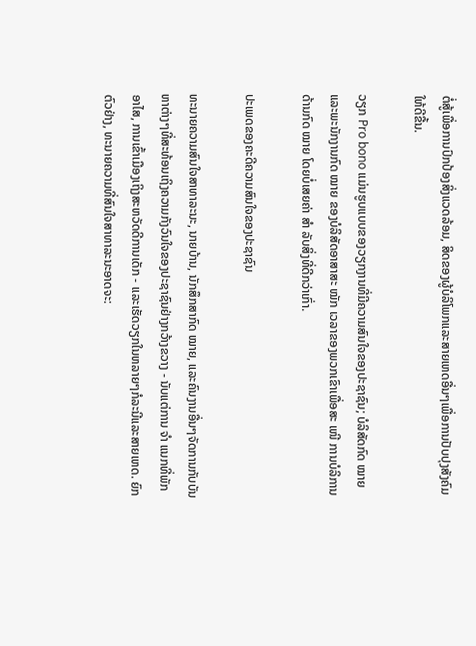ຕໍ່ສູ້ເພື່ອການປົກປ້ອງສິ່ງແວດລ້ອມ, ສິດຂອງຜູ້ບໍລິໂພກແລະສາຍເຫດອື່ນໆເພື່ອການປັບປຸງສັງຄົມໃຫ້ດີຂື້ນ.

ວຽກ Pro bono ແມ່ນຮູບແບບຂອງວຽກງານທີ່ມີຄວາມສົນໃຈຂອງປະຊາຊົນ; ບໍລິສັດກົດ ໝາຍ ແລະພະນັກງານກົດ ໝາຍ ຂອງບໍລິສັດອາສາສະ ໝັກ ເວລາຂອງພວກເຂົາເພື່ອສະ ເໜີ ການບໍລິການດ້ານກົດ ໝາຍ ໂດຍບໍ່ເສຍຄ່າ ສຳ ລັບສິ່ງທີ່ດີກວ່າເກົ່າ.

ປະເພດຂອງຄະດີຄວາມສົນໃຈຂອງປະຊາຊົນ

ທະນາຍຄວາມສົນໃຈສາທາລະນະ, ນາຍບ້ານ, ນັກສຶກສາກົດ ໝາຍ, ແລະຄົນງານອື່ນໆຈັດການກັບບັນຫາຕ່າງໆທີ່ສະທ້ອນເຖິງຄວາມກັງວົນໃຈຂອງປະຊາຊົນຢ່າງກວ້າງຂວາງ - ນັບແຕ່ການ ຈຳ ແນກທີ່ພັກອາໄສ, ການເຂົ້າເມືອງເຖິງສະຫວັດດີການເດັກ - ແລະເຮັດວຽກໃນຫລາຍໆກໍລະນີແລະສາຍເຫດ. ຍົກຕົວຢ່າງ, ທະນາຍຄວາມທີ່ສົນໃຈສາທາລະນະອາດຈະ: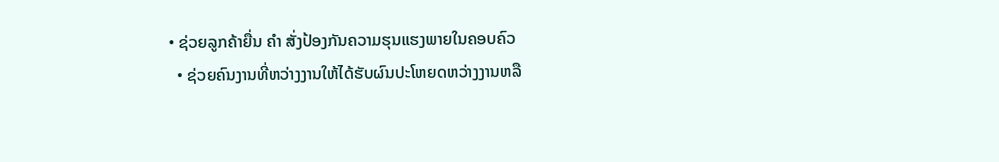• ຊ່ວຍລູກຄ້າຍື່ນ ຄຳ ສັ່ງປ້ອງກັນຄວາມຮຸນແຮງພາຍໃນຄອບຄົວ
  • ຊ່ວຍຄົນງານທີ່ຫວ່າງງານໃຫ້ໄດ້ຮັບຜົນປະໂຫຍດຫວ່າງງານຫລື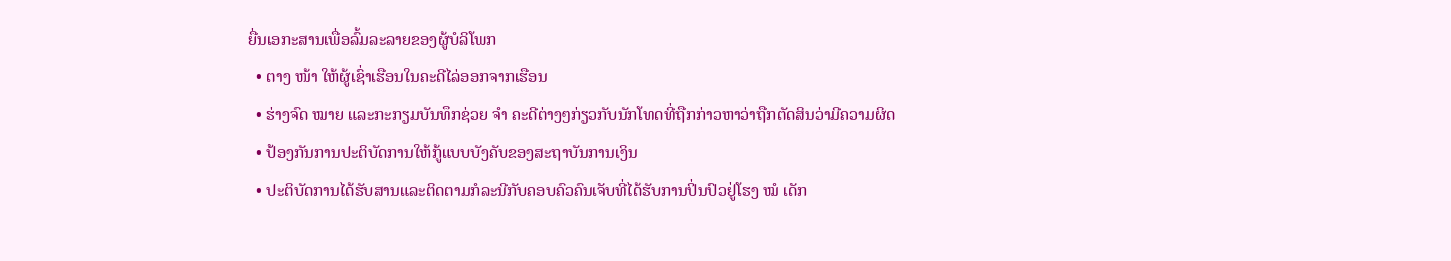ຍື່ນເອກະສານເພື່ອລົ້ມລະລາຍຂອງຜູ້ບໍລິໂພກ
  • ຕາງ ໜ້າ ໃຫ້ຜູ້ເຊົ່າເຮືອນໃນຄະດີໄລ່ອອກຈາກເຮືອນ
  • ຮ່າງຈົດ ໝາຍ ແລະກະກຽມບັນທຶກຊ່ວຍ ຈຳ ຄະດີຕ່າງໆກ່ຽວກັບນັກໂທດທີ່ຖືກກ່າວຫາວ່າຖືກຕັດສິນວ່າມີຄວາມຜິດ
  • ປ້ອງກັນການປະຕິບັດການໃຫ້ກູ້ແບບບັງຄັບຂອງສະຖາບັນການເງິນ
  • ປະຕິບັດການໄດ້ຮັບສານແລະຕິດຕາມກໍລະນີກັບຄອບຄົວຄົນເຈັບທີ່ໄດ້ຮັບການປິ່ນປົວຢູ່ໂຮງ ໝໍ ເດັກ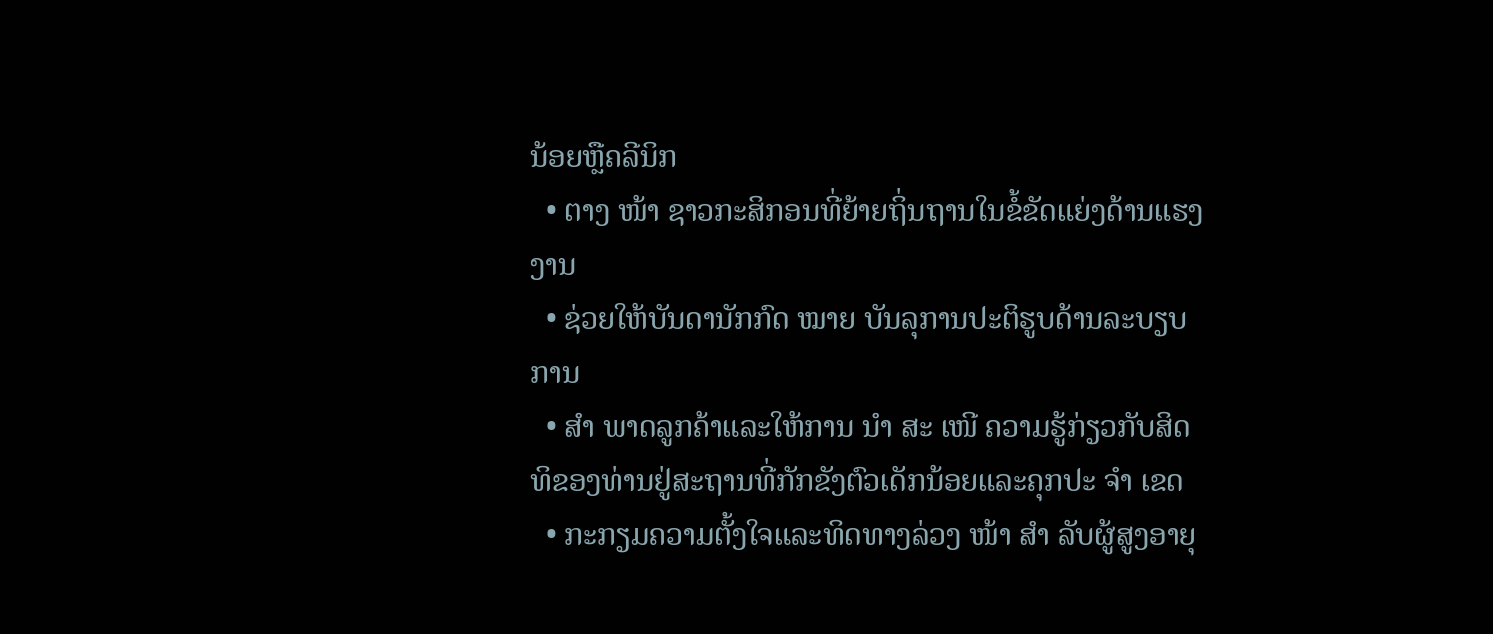ນ້ອຍຫຼືຄລີນິກ
  • ຕາງ ໜ້າ ຊາວກະສິກອນທີ່ຍ້າຍຖິ່ນຖານໃນຂໍ້ຂັດແຍ່ງດ້ານແຮງງານ
  • ຊ່ວຍໃຫ້ບັນດານັກກົດ ໝາຍ ບັນລຸການປະຕິຮູບດ້ານລະບຽບການ
  • ສຳ ພາດລູກຄ້າແລະໃຫ້ການ ນຳ ສະ ເໜີ ຄວາມຮູ້ກ່ຽວກັບສິດທິຂອງທ່ານຢູ່ສະຖານທີ່ກັກຂັງຕົວເດັກນ້ອຍແລະຄຸກປະ ຈຳ ເຂດ
  • ກະກຽມຄວາມຕັ້ງໃຈແລະທິດທາງລ່ວງ ໜ້າ ສຳ ລັບຜູ້ສູງອາຍຸ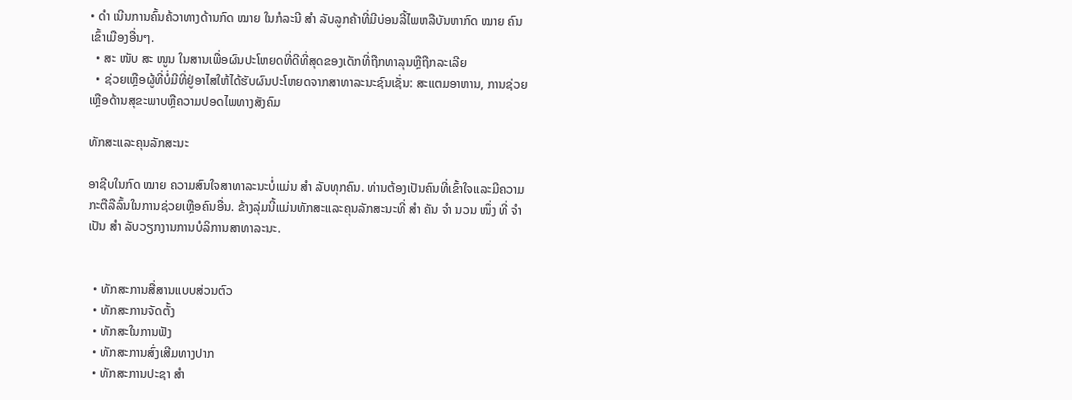• ດຳ ເນີນການຄົ້ນຄ້ວາທາງດ້ານກົດ ໝາຍ ໃນກໍລະນີ ສຳ ລັບລູກຄ້າທີ່ມີບ່ອນລີ້ໄພຫລືບັນຫາກົດ ໝາຍ ຄົນເຂົ້າເມືອງອື່ນໆ.
  • ສະ ໜັບ ສະ ໜູນ ໃນສານເພື່ອຜົນປະໂຫຍດທີ່ດີທີ່ສຸດຂອງເດັກທີ່ຖືກທາລຸນຫຼືຖືກລະເລີຍ
  • ຊ່ວຍເຫຼືອຜູ້ທີ່ບໍ່ມີທີ່ຢູ່ອາໄສໃຫ້ໄດ້ຮັບຜົນປະໂຫຍດຈາກສາທາລະນະຊົນເຊັ່ນ: ສະແຕມອາຫານ, ການຊ່ວຍເຫຼືອດ້ານສຸຂະພາບຫຼືຄວາມປອດໄພທາງສັງຄົມ

ທັກສະແລະຄຸນລັກສະນະ

ອາຊີບໃນກົດ ໝາຍ ຄວາມສົນໃຈສາທາລະນະບໍ່ແມ່ນ ສຳ ລັບທຸກຄົນ. ທ່ານຕ້ອງເປັນຄົນທີ່ເຂົ້າໃຈແລະມີຄວາມກະຕືລືລົ້ນໃນການຊ່ວຍເຫຼືອຄົນອື່ນ. ຂ້າງລຸ່ມນີ້ແມ່ນທັກສະແລະຄຸນລັກສະນະທີ່ ສຳ ຄັນ ຈຳ ນວນ ໜຶ່ງ ທີ່ ຈຳ ເປັນ ສຳ ລັບວຽກງານການບໍລິການສາທາລະນະ.


  • ທັກສະການສື່ສານແບບສ່ວນຕົວ
  • ທັກສະການຈັດຕັ້ງ
  • ທັກສະໃນການຟັງ
  • ທັກສະການສົ່ງເສີມທາງປາກ
  • ທັກສະການປະຊາ ສຳ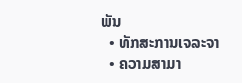ພັນ
  • ທັກສະການເຈລະຈາ
  • ຄວາມສາມາ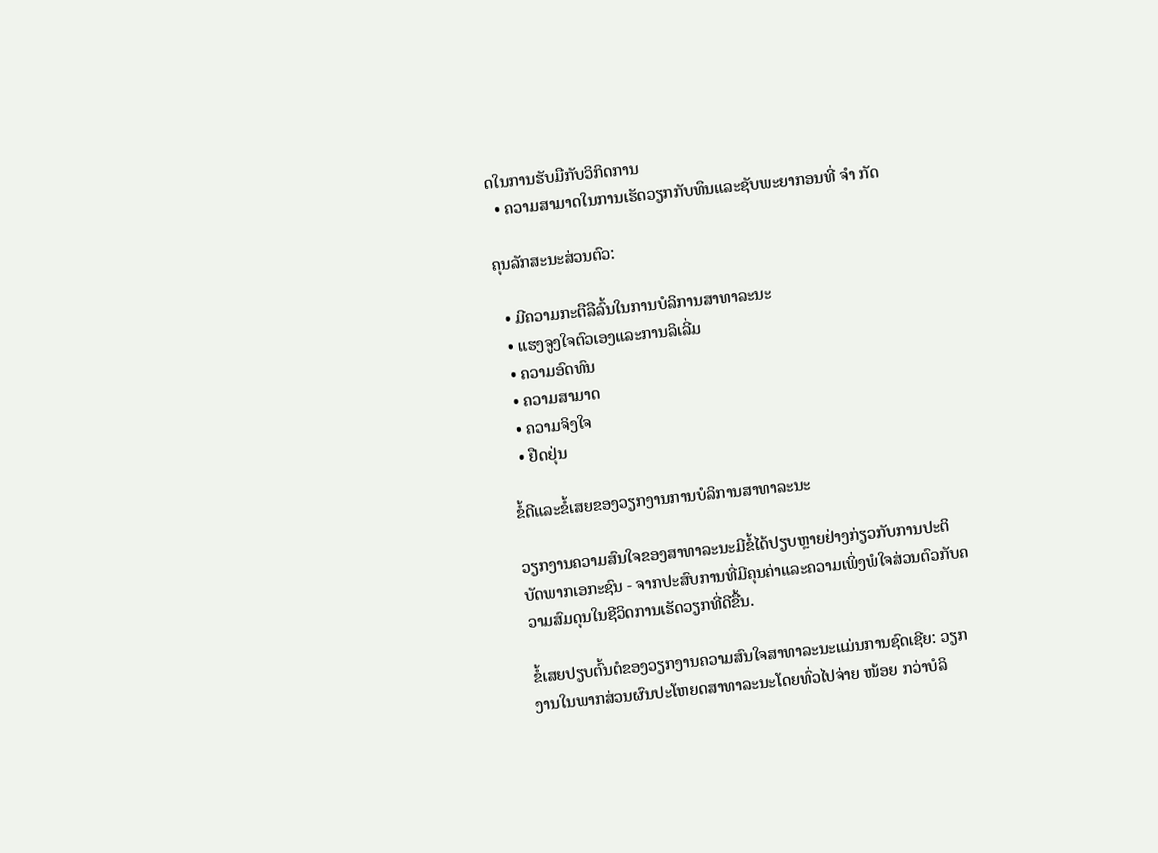ດໃນການຮັບມືກັບວິກິດການ
  • ຄວາມສາມາດໃນການເຮັດວຽກກັບທຶນແລະຊັບພະຍາກອນທີ່ ຈຳ ກັດ

ຄຸນລັກສະນະສ່ວນຕົວ:

  • ມີຄວາມກະຕືລືລົ້ນໃນການບໍລິການສາທາລະນະ
  • ແຮງຈູງໃຈຕົວເອງແລະການລິເລີ່ມ
  • ຄວາມອົດທົນ
  • ຄວາມສາມາດ
  • ຄວາມຈິງໃຈ
  • ຢືດຢຸ່ນ

ຂໍ້ດີແລະຂໍ້ເສຍຂອງວຽກງານການບໍລິການສາທາລະນະ

ວຽກງານຄວາມສົນໃຈຂອງສາທາລະນະມີຂໍ້ໄດ້ປຽບຫຼາຍຢ່າງກ່ຽວກັບການປະຕິບັດພາກເອກະຊົນ - ຈາກປະສົບການທີ່ມີຄຸນຄ່າແລະຄວາມເພິ່ງພໍໃຈສ່ວນຕົວກັບຄວາມສົມດຸນໃນຊີວິດການເຮັດວຽກທີ່ດີຂື້ນ.

ຂໍ້ເສຍປຽບຕົ້ນຕໍຂອງວຽກງານຄວາມສົນໃຈສາທາລະນະແມ່ນການຊົດເຊີຍ: ວຽກງານໃນພາກສ່ວນຜົນປະໂຫຍດສາທາລະນະໂດຍທົ່ວໄປຈ່າຍ ໜ້ອຍ ກວ່າບໍລິ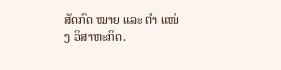ສັດກົດ ໝາຍ ແລະ ຕຳ ແໜ່ງ ວິສາຫະກິດ.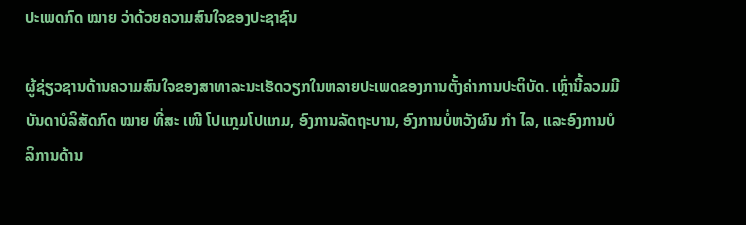ປະເພດກົດ ໝາຍ ວ່າດ້ວຍຄວາມສົນໃຈຂອງປະຊາຊົນ

ຜູ້ຊ່ຽວຊານດ້ານຄວາມສົນໃຈຂອງສາທາລະນະເຮັດວຽກໃນຫລາຍປະເພດຂອງການຕັ້ງຄ່າການປະຕິບັດ. ເຫຼົ່ານີ້ລວມມີບັນດາບໍລິສັດກົດ ໝາຍ ທີ່ສະ ເໜີ ໂປແກຼມໂປແກມ, ອົງການລັດຖະບານ, ອົງການບໍ່ຫວັງຜົນ ກຳ ໄລ, ແລະອົງການບໍລິການດ້ານ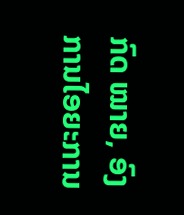ກົດ ໝາຍ, ອົງການໄອຍະການ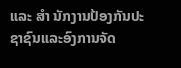ແລະ ສຳ ນັກງານປ້ອງກັນປະຊາຊົນແລະອົງການຈັດ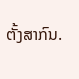ຕັ້ງສາກົນ.